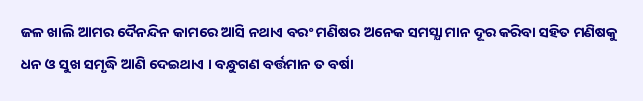ଜଳ ଖାଲି ଆମର ଦୈନନ୍ଦିନ କାମରେ ଆସି ନଥାଏ ବରଂ ମଣିଷର ଅନେକ ସମସ୍ଯା ମାନ ଦୂର କରିବା ସହିତ ମଣିଷକୁ ଧନ ଓ ସୁଖ ସମୃଦ୍ଧି ଆଣି ଦେଇଥାଏ । ବନ୍ଧୁଗଣ ବର୍ତ୍ତମାନ ତ ବର୍ଷା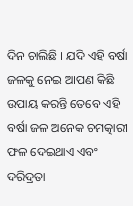ଦିନ ଚାଲିଛି । ଯଦି ଏହି ବର୍ଷା ଜଳକୁ ନେଇ ଆପଣ କିଛି ଉପାୟ କରନ୍ତି ତେବେ ଏହି ବର୍ଷା ଜଳ ଅନେକ ଚମତ୍କାରୀ ଫଳ ଦେଇଥାଏ ଏବଂ ଦରିଦ୍ରତା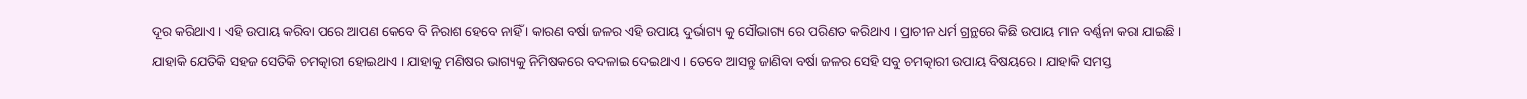ଦୂର କରିଥାଏ । ଏହି ଉପାୟ କରିବା ପରେ ଆପଣ କେବେ ବି ନିରାଶ ହେବେ ନାହିଁ । କାରଣ ବର୍ଷା ଜଳର ଏହି ଉପାୟ ଦୁର୍ଭାଗ୍ୟ କୁ ସୌଭାଗ୍ୟ ରେ ପରିଣତ କରିଥାଏ । ପ୍ରାଚୀନ ଧର୍ମ ଗ୍ରନ୍ଥରେ କିଛି ଉପାୟ ମାନ ବର୍ଣ୍ଣନା କରା ଯାଇଛି ।
ଯାହାକି ଯେତିକି ସହଜ ସେତିକି ଚମତ୍କାରୀ ହୋଇଥାଏ । ଯାହାକୁ ମଣିଷର ଭାଗ୍ୟକୁ ନିମିଷକରେ ବଦଳାଇ ଦେଇଥାଏ । ତେବେ ଆସନ୍ତୁ ଜାଣିବା ବର୍ଷା ଜଳର ସେହି ସବୁ ଚମତ୍କାରୀ ଉପାୟ ବିଷୟରେ । ଯାହାକି ସମସ୍ତ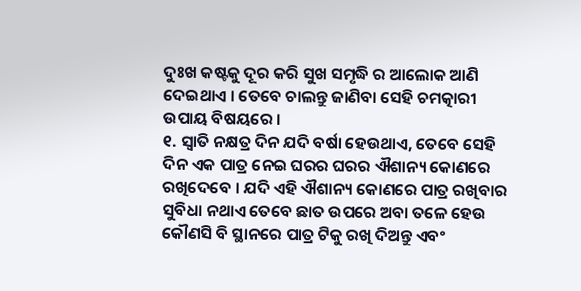ଦୁଃଖ କଷ୍ଟକୁ ଦୂର କରି ସୁଖ ସମୃଦ୍ଧି ର ଆଲୋକ ଆଣି ଦେଇଥାଏ । ତେବେ ଚାଲନ୍ତୁ ଜାଣିବା ସେହି ଚମତ୍କାରୀ ଉପାୟ ବିଷୟରେ ।
୧. ସ୍ଵାତି ନକ୍ଷତ୍ର ଦିନ ଯଦି ବର୍ଷା ହେଉଥାଏ, ତେବେ ସେହି ଦିନ ଏକ ପାତ୍ର ନେଇ ଘରର ଘରର ଐଶାନ୍ୟ କୋଣରେ ରଖିଦେବେ । ଯଦି ଏହି ଐଶାନ୍ୟ କୋଣରେ ପାତ୍ର ରଖିବାର ସୁବିଧା ନଥାଏ ତେବେ ଛାତ ଉପରେ ଅବା ତଳେ ହେଉ କୌଣସି ବି ସ୍ଥାନରେ ପାତ୍ର ଟିକୁ ରଖି ଦିଅନ୍ତୁ ଏବଂ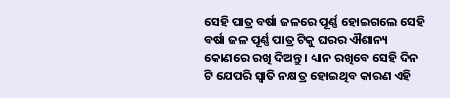ସେହି ପାତ୍ର ବର୍ଷା ଜଳରେ ପୂର୍ଣ୍ଣ ହୋଇଗଲେ ସେହି ବର୍ଷା ଜଳ ପୂର୍ଣ୍ଣ ପାତ୍ର ଟିକୁ ଘରର ଐଶାନ୍ୟ କୋଣରେ ରଖି ଦିଅନ୍ତୁ । ଧ୍ୟାନ ରଖିବେ ସେହି ଦିନ ଟି ଯେପରି ସ୍ଵାତି ନକ୍ଷତ୍ର ହୋଇଥିବ କାରଣ ଏହି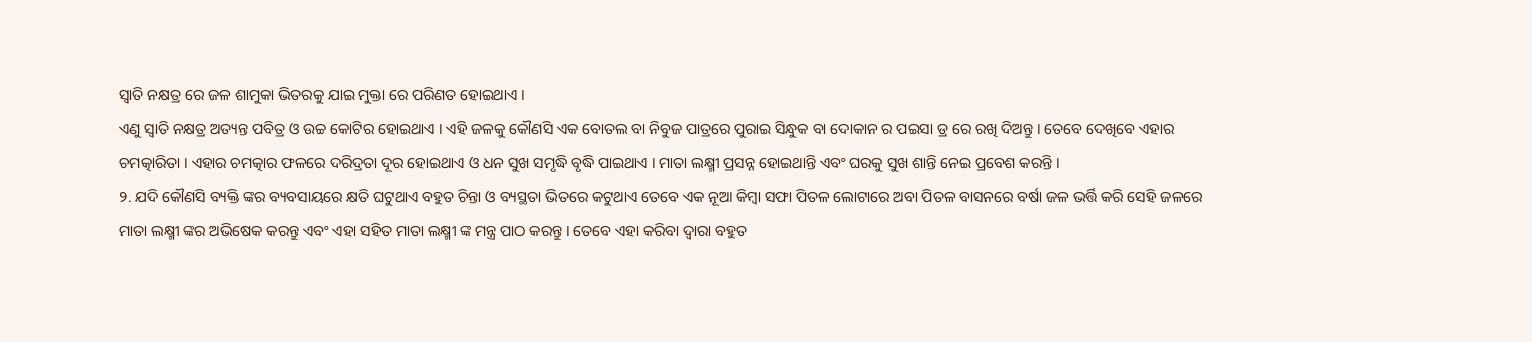ସ୍ଵାତି ନକ୍ଷତ୍ର ରେ ଜଳ ଶାମୁକା ଭିତରକୁ ଯାଇ ମୁକ୍ତା ରେ ପରିଣତ ହୋଇଥାଏ ।
ଏଣୁ ସ୍ଵାତି ନକ୍ଷତ୍ର ଅତ୍ୟନ୍ତ ପବିତ୍ର ଓ ଉଚ୍ଚ କୋଟିର ହୋଇଥାଏ । ଏହି ଜଳକୁ କୌଣସି ଏକ ବୋତଲ ବା ନିବୁଜ ପାତ୍ରରେ ପୁରାଇ ସିନ୍ଧୁକ ବା ଦୋକାନ ର ପଇସା ଡ୍ର ରେ ରଖି ଦିଅନ୍ତୁ । ତେବେ ଦେଖିବେ ଏହାର ଚମତ୍କାରିତା । ଏହାର ଚମତ୍କାର ଫଳରେ ଦରିଦ୍ରତା ଦୂର ହୋଇଥାଏ ଓ ଧନ ସୁଖ ସମୃଦ୍ଧି ବୃଦ୍ଧି ପାଇଥାଏ । ମାତା ଲକ୍ଷ୍ମୀ ପ୍ରସନ୍ନ ହୋଇଥାନ୍ତି ଏବଂ ଘରକୁ ସୁଖ ଶାନ୍ତି ନେଇ ପ୍ରବେଶ କରନ୍ତି ।
୨. ଯଦି କୌଣସି ବ୍ୟକ୍ତି ଙ୍କର ବ୍ୟବସାୟରେ କ୍ଷତି ଘଟୁଥାଏ ବହୁତ ଚିନ୍ତା ଓ ବ୍ୟସ୍ଥତା ଭିତରେ କଟୁଥାଏ ତେବେ ଏକ ନୂଆ କିମ୍ବା ସଫା ପିତଳ ଲୋଟାରେ ଅବା ପିତଳ ବାସନରେ ବର୍ଷା ଜଳ ଭର୍ତ୍ତି କରି ସେହି ଜଳରେ ମାତା ଲକ୍ଷ୍ମୀ ଙ୍କର ଅଭିଷେକ କରନ୍ତୁ ଏବଂ ଏହା ସହିତ ମାତା ଲକ୍ଷ୍ମୀ ଙ୍କ ମନ୍ତ୍ର ପାଠ କରନ୍ତୁ । ତେବେ ଏହା କରିବା ଦ୍ଵାରା ବହୁତ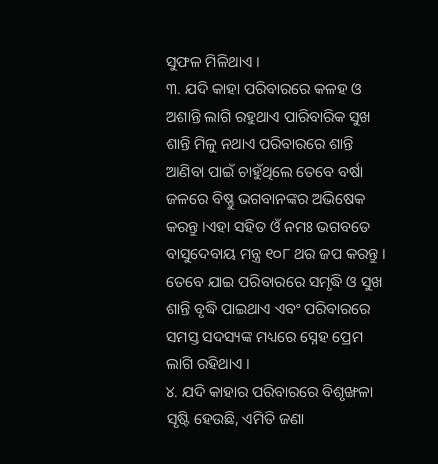ସୁଫଳ ମିଳିଥାଏ ।
୩. ଯଦି କାହା ପରିବାରରେ କଳହ ଓ ଅଶାନ୍ତି ଲାଗି ରହୁଥାଏ ପାରିବାରିକ ସୁଖ ଶାନ୍ତି ମିଳୁ ନଥାଏ ପରିବାରରେ ଶାନ୍ତି ଆଣିବା ପାଇଁ ଚାହୁଁଥିଲେ ତେବେ ବର୍ଷା ଜଳରେ ବିଷ୍ଣୁ ଭଗବାନଙ୍କର ଅଭିଷେକ କରନ୍ତୁ ।ଏହା ସହିତ ଓଁ ନମଃ ଭଗବତେ ବାସୁଦେବାୟ ମନ୍ତ୍ର ୧୦୮ ଥର ଜପ କରନ୍ତୁ । ତେବେ ଯାଇ ପରିବାରରେ ସମୃଦ୍ଧି ଓ ସୁଖ ଶାନ୍ତି ବୃଦ୍ଧି ପାଇଥାଏ ଏବଂ ପରିବାରରେ ସମସ୍ତ ସଦସ୍ୟଙ୍କ ମଧ୍ୟରେ ସ୍ନେହ ପ୍ରେମ ଲାଗି ରହିଥାଏ ।
୪. ଯଦି କାହାର ପରିବାରରେ ବିଶୃଙ୍ଖଳା ସୃଷ୍ଟି ହେଉଛି, ଏମିତି ଜଣା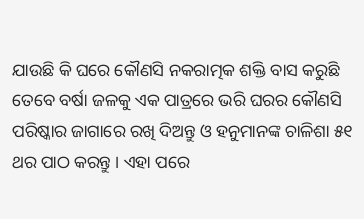ଯାଉଛି କି ଘରେ କୌଣସି ନକରାତ୍ମକ ଶକ୍ତି ବାସ କରୁଛି ତେବେ ବର୍ଷା ଜଳକୁ ଏକ ପାତ୍ରରେ ଭରି ଘରର କୌଣସି ପରିଷ୍କାର ଜାଗାରେ ରଖି ଦିଅନ୍ତୁ ଓ ହନୁମାନଙ୍କ ଚାଳିଶା ୫୧ ଥର ପାଠ କରନ୍ତୁ । ଏହା ପରେ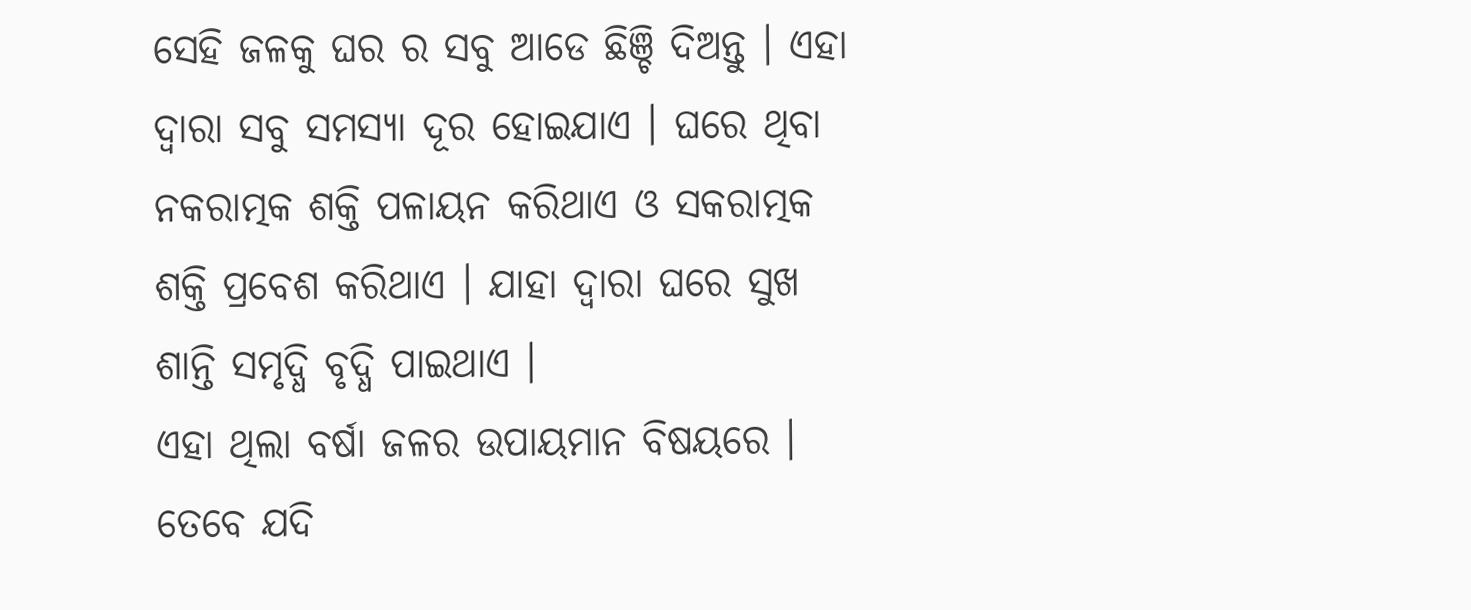ସେହି ଜଳକୁ ଘର ର ସବୁ ଆଡେ ଛିଞ୍ଚି ଦିଅନ୍ତୁ । ଏହା ଦ୍ଵାରା ସବୁ ସମସ୍ଯା ଦୂର ହୋଇଯାଏ । ଘରେ ଥିବା ନକରାତ୍ମକ ଶକ୍ତି ପଳାୟନ କରିଥାଏ ଓ ସକରାତ୍ମକ ଶକ୍ତି ପ୍ରବେଶ କରିଥାଏ । ଯାହା ଦ୍ଵାରା ଘରେ ସୁଖ ଶାନ୍ତି ସମୃଦ୍ଧି ବୃଦ୍ଧି ପାଇଥାଏ ।
ଏହା ଥିଲା ବର୍ଷା ଜଳର ଉପାୟମାନ ବିଷୟରେ । ତେବେ ଯଦି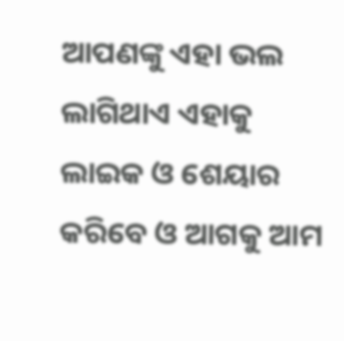ଆପଣଙ୍କୁ ଏହା ଭଲ ଲାଗିଥାଏ ଏହାକୁ ଲାଇକ ଓ ଶେୟାର କରିବେ ଓ ଆଗକୁ ଆମ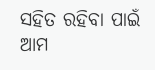ସହିତ ରହିବା ପାଇଁ ଆମ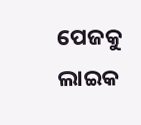ପେଜକୁ ଲାଇକ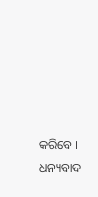କରିବେ । ଧନ୍ୟବାଦ